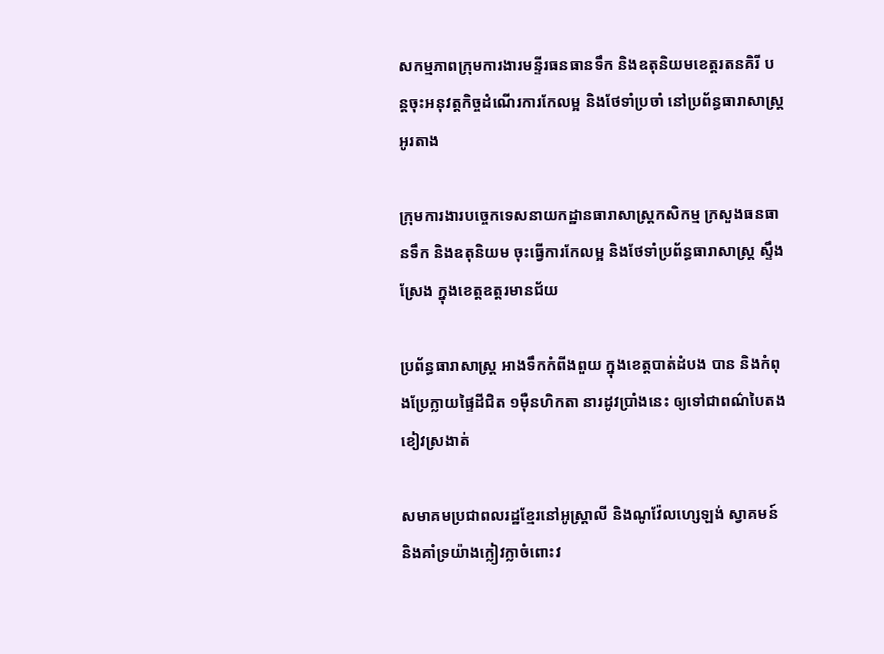សកម្មភាពក្រុមការងារមន្ទីរធនធានទឹក និងឧតុនិយមខេត្តរតនគិរី បន្តចុះអនុវត្តកិច្ចដំណើរការកែលម្អ និងថែទាំប្រចាំ នៅប្រព័ន្ធធារាសាស្ត្រ អូរតាង

ក្រុមការងារបច្ចេកទេសនាយកដ្ឋានធារាសាស្ត្រកសិកម្ម ក្រសួងធនធានទឹក និងឧតុនិយម ចុះធ្វើការកែលម្អ និងថែទាំប្រព័ន្ធធារាសាស្ត្រ ស្ទឹងស្រែង ក្នុងខេត្តឧត្តរមានជ័យ

ប្រព័ន្ធធារាសាស្ត្រ អាងទឹកកំពីងពួយ ក្នុងខេត្តបាត់ដំបង បាន និងកំពុងប្រែក្លាយផ្ទៃដីជិត ១ម៉ឺនហិកតា នារដូវប្រាំងនេះ ឲ្យទៅជាពណ៌បៃតងខៀវស្រងាត់

សមាគមប្រជាពលរដ្ឋខ្មែរនៅអូស្ត្រាលី និងណូវ៉ែលហ្សេឡង់ ស្វាគមន៍ និងគាំទ្រយ៉ាងក្លៀវក្លាចំពោះវ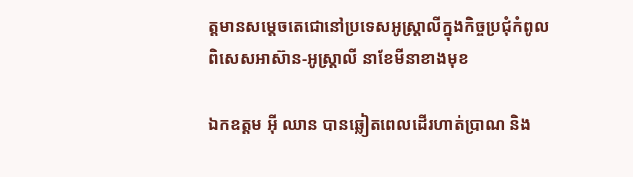ត្តមានសម្តេចតេជោនៅប្រទេសអូស្ត្រាលីក្នុងកិច្ចប្រជុំកំពូលពិសេសអាស៊ាន-អូស្ត្រាលី នាខែមីនាខាងមុខ

ឯកឧត្ដម អ៊ី ឈាន បានឆ្លៀតពេលដើរហាត់ប្រាណ និង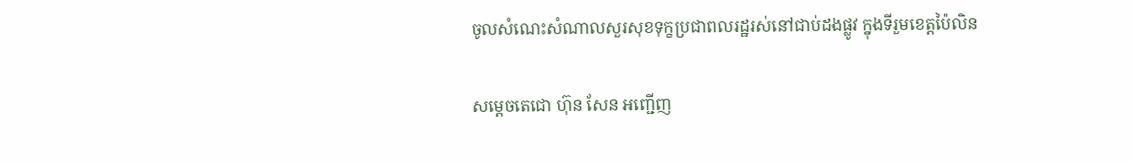ចូលសំណេះសំណាលសួរសុខទុក្ខប្រជាពលរដ្ឋរស់នៅជាប់ដងផ្លូវ ក្នុងទីរួមខេត្តប៉ៃលិន

សម្តេចតេជោ ហ៊ុន សែន អញ្ជើញ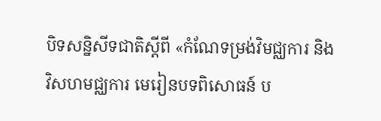បិទសន្និសីទជាតិស្ដីពី «កំណែទម្រង់វិមជ្ឈការ និងវិសហមជ្ឈការ មេរៀនបទពិសោធន៍ ប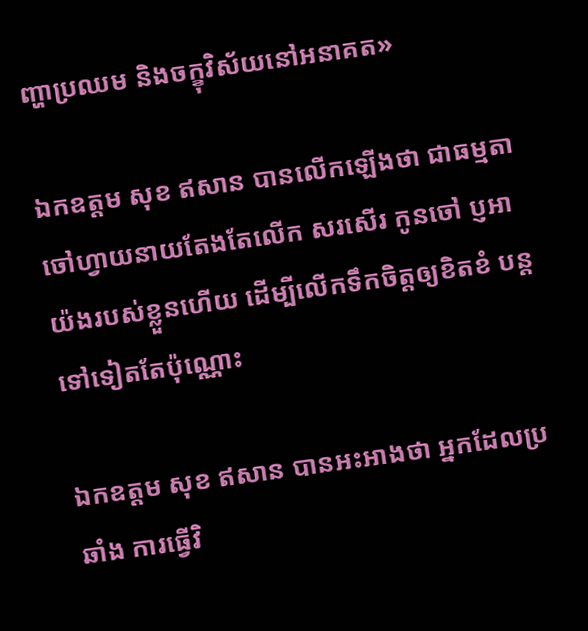ញ្ហាប្រឈម និងចក្ខុវិស័យនៅអនាគត»

ឯកឧត្តម សុខ ឥសាន បានលើកឡើងថា ជាធម្មតា ចៅហ្វាយនាយតែងតែលើក សរសើរ កូនចៅ ប្ញអាយ៉ងរបស់ខ្លួនហើយ ដើម្បីលើកទឹកចិត្តឲ្យខិតខំ បន្តទៅទៀតតែប៉ុណ្ណោះ

ឯកឧត្តម សុខ ឥសាន បានអះអាងថា អ្នកដែលប្រឆាំង ការធ្វើវិ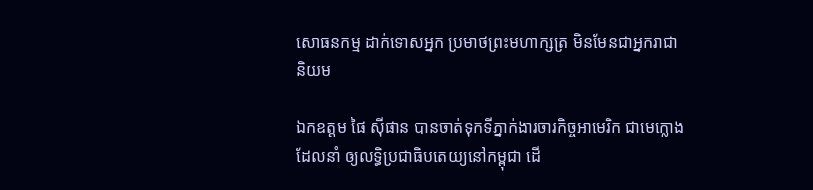សោធនកម្ម ដាក់ទោសអ្នក ប្រមាថព្រះមហាក្សត្រ មិនមែនជាអ្នករាជានិយម

ឯកឧត្តម ផៃ ស៊ីផាន បានចាត់ទុកទីភ្នាក់ងារចារកិច្ចអាមេរិក ជាមេក្លោងដែលនាំ ឲ្យលទ្ធិប្រជាធិបតេយ្យនៅកម្ពុជា ដើ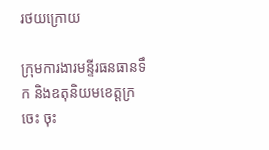រថយក្រោយ

ក្រុមការងារមន្ទីរធនធានទឹក និងឧតុនិយមខេត្តក្រចេះ ចុះ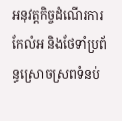អនុវត្តកិច្ចដំណើរការកែលំអ និងថែទាំប្រព័ន្ធស្រោចស្រពទំនប់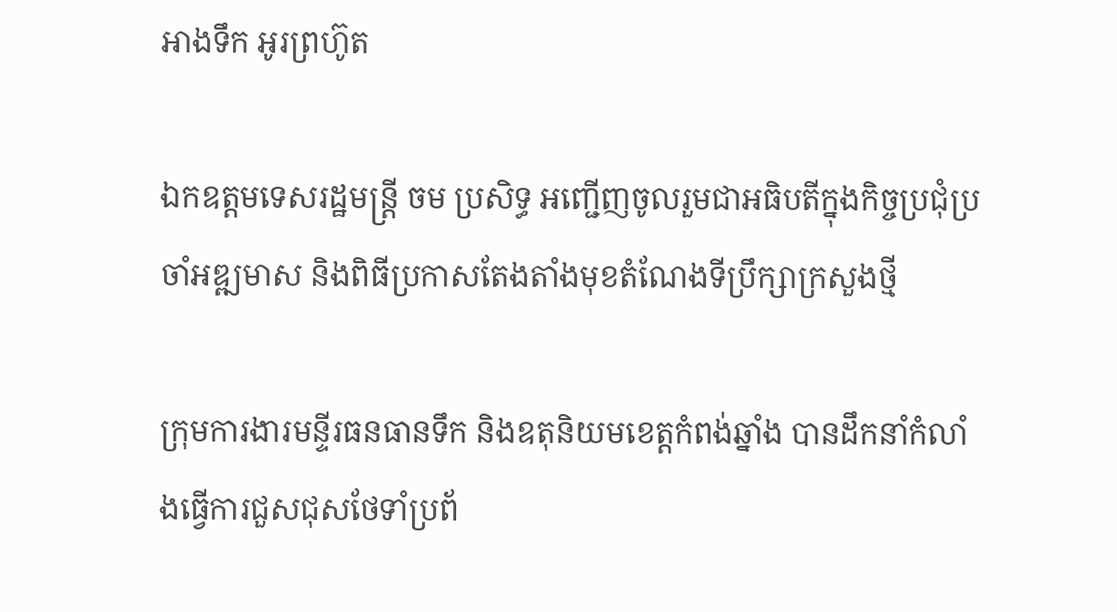អាងទឹក អូរព្រហ៊ូត

ឯកឧត្តមទេសរដ្ឋមន្រ្តី ចម ប្រសិទ្ធ អញ្ជើញចូលរួមជាអធិបតីក្នុងកិច្ចប្រជុំប្រចាំអឌ្ឍមាស និងពិធីប្រកាសតែងតាំងមុខតំណែងទីប្រឹក្សាក្រសួងថ្មី

ក្រុមការងារមន្ទីរធនធានទឹក និងឧតុនិយមខេត្តកំពង់ឆ្នាំង បានដឹកនាំកំលាំងធ្វើការជួសជុសថែទាំប្រព័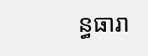ន្ធធារា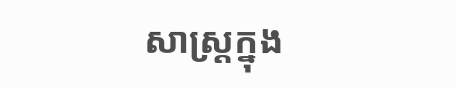សាស្រ្តក្នុង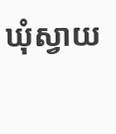ឃុំស្វាយ